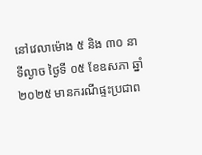នៅវេលាម៉ោង ៥ និង ៣០ នាទីល្ងាច ថ្ងៃទី ០៥ ខែឧសភា ឆ្នាំ ២០២៥ មានករណីផ្ទះប្រជាព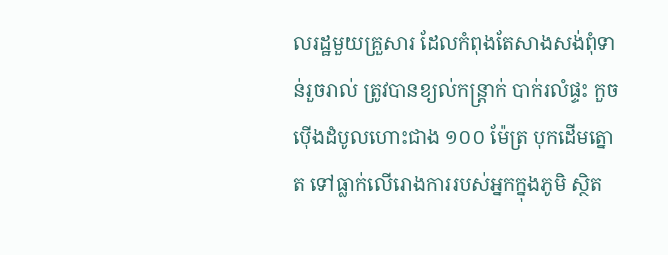លរដ្ឋមួយគ្រួសារ ដែលកំពុងតែសាងសង់ពុំទាន់រួចរាល់ ត្រូវបានខ្យល់កន្ត្រាក់ បាក់រលំផ្ទះ កួចប៉ើងដំបូលហោះជាង ១០០ ម៉ែត្រ បុកដើមត្នោត ទៅធ្លាក់លើរោងការរបស់អ្នកក្នុងភូមិ ស្ថិត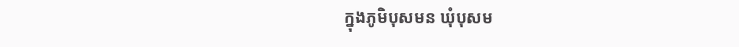ក្នុងភូមិបុសមន ឃុំបុសម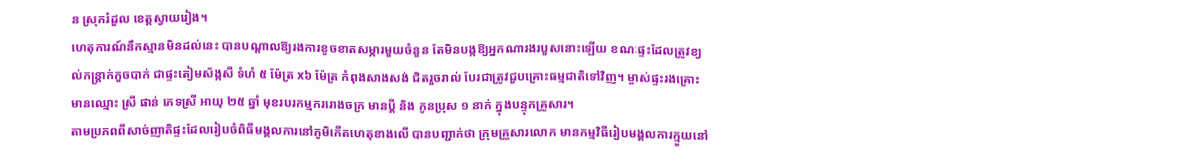ន ស្រុករំដួល ខេត្តស្វាយរៀង។
ហេតុការណ៍នឹកស្មានមិនដល់នេះ បានបណ្តាលឱ្យរងការខូចខាតសម្ភារមួយចំនួន តែមិនបង្កឱ្យអ្នកណារងរបួសនោះឡើយ ខណៈផ្ទះដែលត្រូវខ្យល់កន្ត្រាក់កួចបាក់ ជាផ្ទះតៀមស័ង្កសី ទំហំ ៥ ម៉ែត្រ x៦ ម៉ែត្រ កំពុងសាងសង់ ជិតរួចរាល់ បែរជាត្រូវជួបគ្រោះធម្មជាតិទៅវិញ។ ម្ចាស់ផ្ទះរងគ្រោះ មានឈ្មោះ ស្រី ផាន់ ភេទស្រី អាយុ ២៥ ឆ្នាំ មុខរបរកម្មកររោងចក្រ មានប្តី និង កូនប្រុស ១ នាក់ ក្នុងបន្ទុកគ្រួសារ។
តាមប្រភពពីសាច់ញាតិផ្ទះដែលរៀបចំពិធីមង្គលការនៅភូមិកើតហេតុខាងលើ បានបញ្ជាក់ថា ក្រុមគ្រួសារលោក មានកម្មវិធីរៀបមង្គលការក្មួយនៅ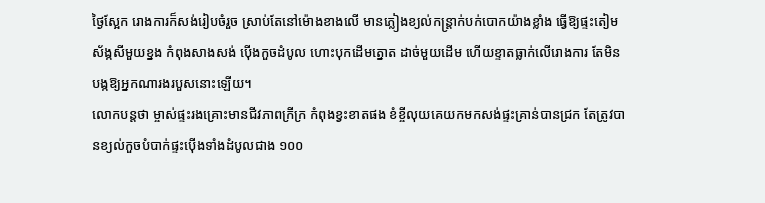ថ្ងៃស្អែក រោងការក៏សង់រៀបចំរួច ស្រាប់តែនៅម៉ោងខាងលើ មានភ្លៀងខ្យល់កន្ត្រាក់បក់បោកយ៉ាងខ្លាំង ធ្វើឱ្យផ្ទះតៀមស័ង្កសីមួយខ្នង កំពុងសាងសង់ ប៉ើងកួចដំបូល ហោះបុកដើមត្នោត ដាច់មួយដើម ហើយខ្ទាតធ្លាក់លើរោងការ តែមិនបង្កឱ្យអ្នកណារងរបួសនោះឡើយ។
លោកបន្តថា ម្ចាស់ផ្ទះរងគ្រោះមានជីវភាពក្រីក្រ កំពុងខ្វះខាតផង ខំខ្ចីលុយគេយកមកសង់ផ្ទះគ្រាន់បានជ្រក តែត្រូវបានខ្យល់កួចបំបាក់ផ្ទះប៉ើងទាំងដំបូលជាង ១០០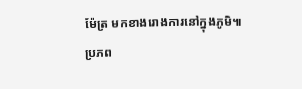ម៉ែត្រ មកខាងរោងការនៅក្នុងភូមិ៕
ប្រភព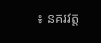៖ នគរវត្ត